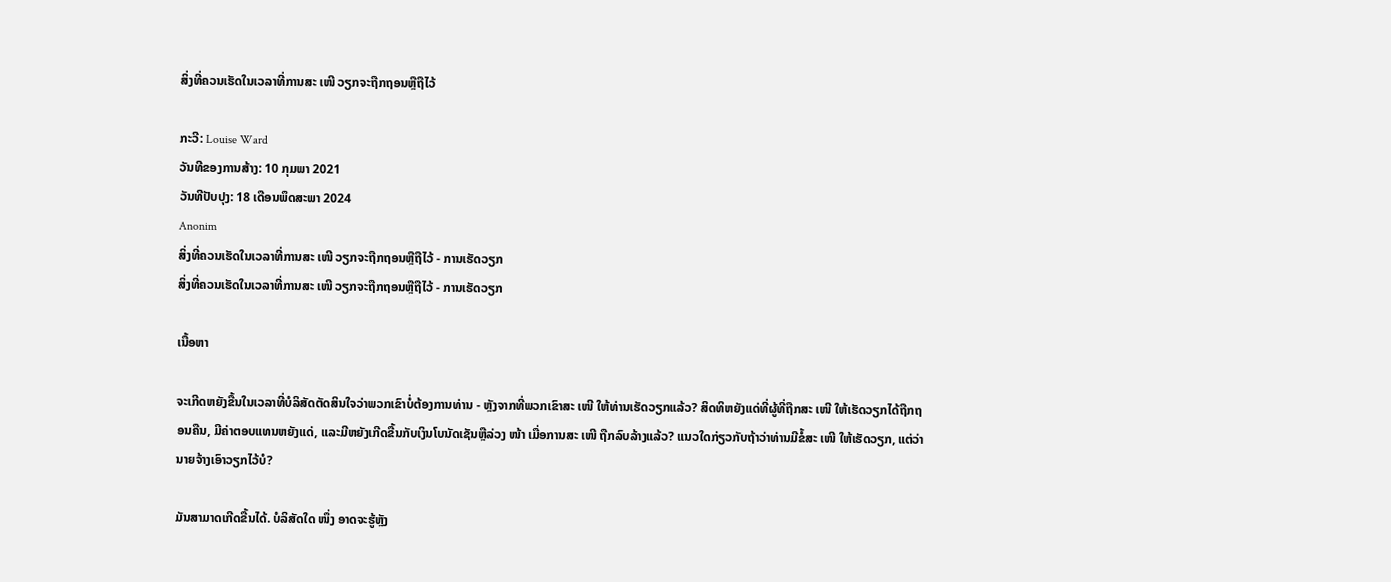ສິ່ງທີ່ຄວນເຮັດໃນເວລາທີ່ການສະ ເໜີ ວຽກຈະຖືກຖອນຫຼືຖືໄວ້

ກະວີ: Louise Ward
ວັນທີຂອງການສ້າງ: 10 ກຸມພາ 2021
ວັນທີປັບປຸງ: 18 ເດືອນພຶດສະພາ 2024
Anonim
ສິ່ງທີ່ຄວນເຮັດໃນເວລາທີ່ການສະ ເໜີ ວຽກຈະຖືກຖອນຫຼືຖືໄວ້ - ການເຮັດວຽກ
ສິ່ງທີ່ຄວນເຮັດໃນເວລາທີ່ການສະ ເໜີ ວຽກຈະຖືກຖອນຫຼືຖືໄວ້ - ການເຮັດວຽກ

ເນື້ອຫາ

ຈະເກີດຫຍັງຂື້ນໃນເວລາທີ່ບໍລິສັດຕັດສິນໃຈວ່າພວກເຂົາບໍ່ຕ້ອງການທ່ານ - ຫຼັງຈາກທີ່ພວກເຂົາສະ ເໜີ ໃຫ້ທ່ານເຮັດວຽກແລ້ວ? ສິດທິຫຍັງແດ່ທີ່ຜູ້ທີ່ຖືກສະ ເໜີ ໃຫ້ເຮັດວຽກໄດ້ຖືກຖອນຄືນ, ມີຄ່າຕອບແທນຫຍັງແດ່, ແລະມີຫຍັງເກີດຂື້ນກັບເງິນໂບນັດເຊັນຫຼືລ່ວງ ໜ້າ ເມື່ອການສະ ເໜີ ຖືກລົບລ້າງແລ້ວ? ແນວໃດກ່ຽວກັບຖ້າວ່າທ່ານມີຂໍ້ສະ ເໜີ ໃຫ້ເຮັດວຽກ, ແຕ່ວ່ານາຍຈ້າງເອົາວຽກໄວ້ບໍ?

ມັນສາມາດເກີດຂື້ນໄດ້. ບໍລິສັດໃດ ໜຶ່ງ ອາດຈະຮູ້ຫຼັງ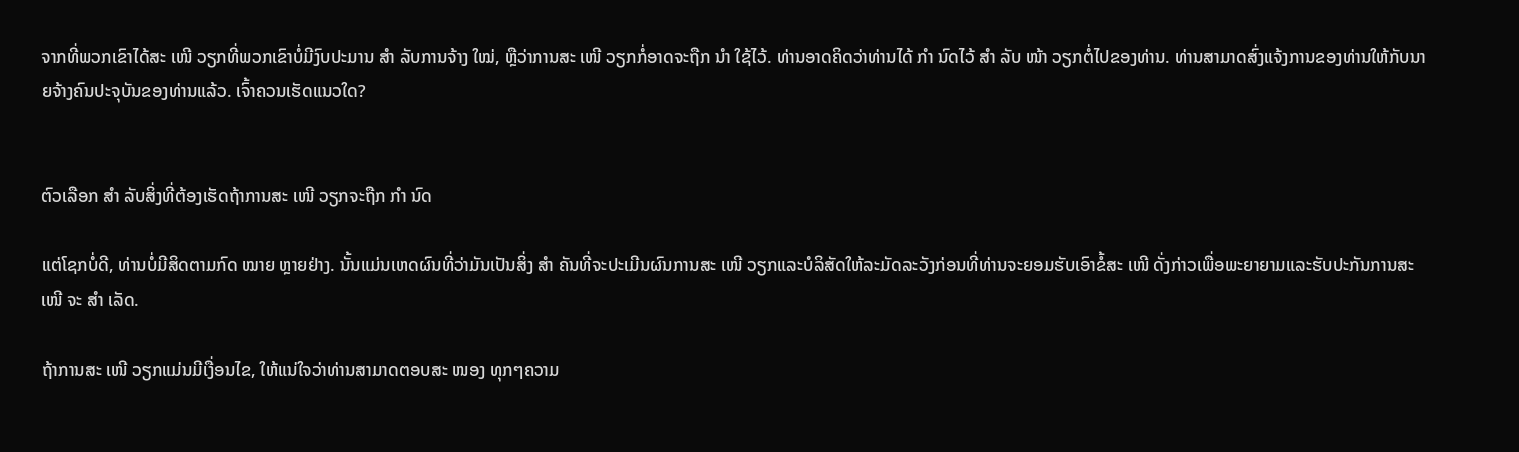ຈາກທີ່ພວກເຂົາໄດ້ສະ ເໜີ ວຽກທີ່ພວກເຂົາບໍ່ມີງົບປະມານ ສຳ ລັບການຈ້າງ ໃໝ່, ຫຼືວ່າການສະ ເໜີ ວຽກກໍ່ອາດຈະຖືກ ນຳ ໃຊ້ໄວ້. ທ່ານອາດຄິດວ່າທ່ານໄດ້ ກຳ ນົດໄວ້ ສຳ ລັບ ໜ້າ ວຽກຕໍ່ໄປຂອງທ່ານ. ທ່ານສາມາດສົ່ງແຈ້ງການຂອງທ່ານໃຫ້ກັບນາຍຈ້າງຄົນປະຈຸບັນຂອງທ່ານແລ້ວ. ເຈົ້າຄວນເຮັດແນວໃດ?


ຕົວເລືອກ ສຳ ລັບສິ່ງທີ່ຕ້ອງເຮັດຖ້າການສະ ເໜີ ວຽກຈະຖືກ ກຳ ນົດ

ແຕ່ໂຊກບໍ່ດີ, ທ່ານບໍ່ມີສິດຕາມກົດ ໝາຍ ຫຼາຍຢ່າງ. ນັ້ນແມ່ນເຫດຜົນທີ່ວ່າມັນເປັນສິ່ງ ສຳ ຄັນທີ່ຈະປະເມີນຜົນການສະ ເໜີ ວຽກແລະບໍລິສັດໃຫ້ລະມັດລະວັງກ່ອນທີ່ທ່ານຈະຍອມຮັບເອົາຂໍ້ສະ ເໜີ ດັ່ງກ່າວເພື່ອພະຍາຍາມແລະຮັບປະກັນການສະ ເໜີ ຈະ ສຳ ເລັດ.

ຖ້າການສະ ເໜີ ວຽກແມ່ນມີເງື່ອນໄຂ, ໃຫ້ແນ່ໃຈວ່າທ່ານສາມາດຕອບສະ ໜອງ ທຸກໆຄວາມ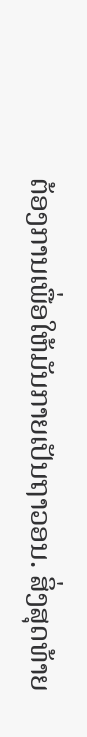ຕ້ອງການເພື່ອໃຫ້ມັນກາຍເປັນຖາວອນ. ສິ່ງສຸດທ້າຍ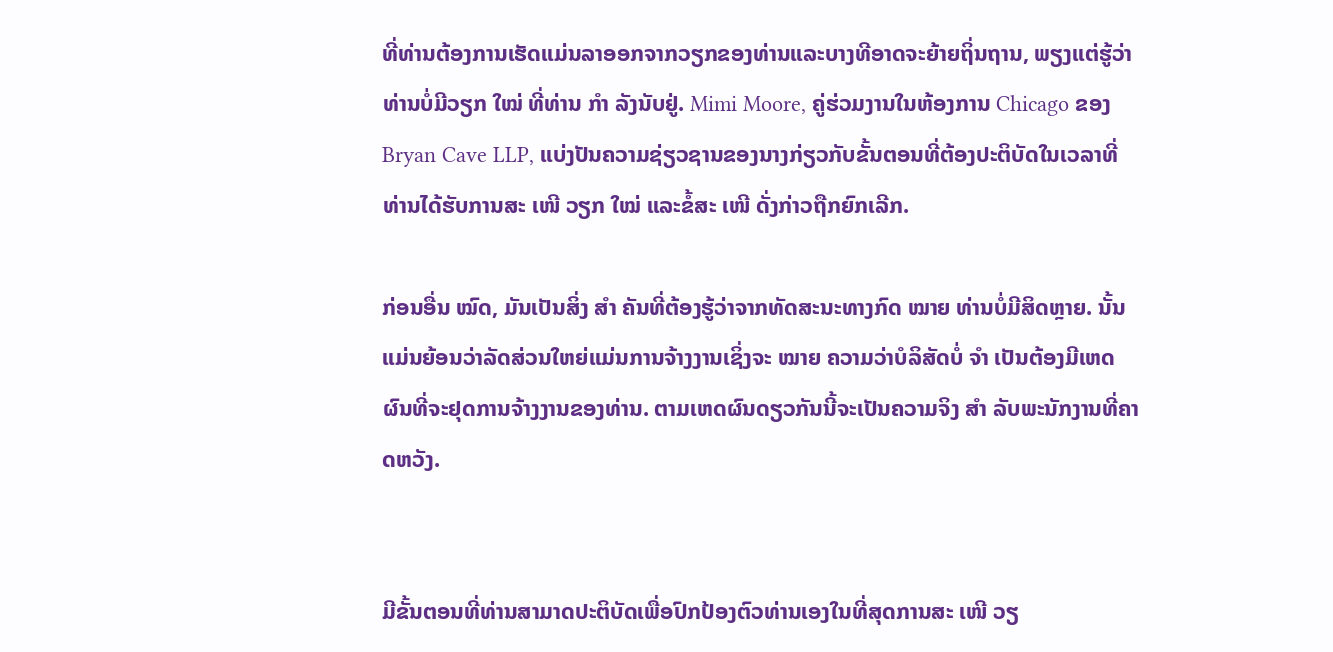ທີ່ທ່ານຕ້ອງການເຮັດແມ່ນລາອອກຈາກວຽກຂອງທ່ານແລະບາງທີອາດຈະຍ້າຍຖິ່ນຖານ, ພຽງແຕ່ຮູ້ວ່າທ່ານບໍ່ມີວຽກ ໃໝ່ ທີ່ທ່ານ ກຳ ລັງນັບຢູ່. Mimi Moore, ຄູ່ຮ່ວມງານໃນຫ້ອງການ Chicago ຂອງ Bryan Cave LLP, ແບ່ງປັນຄວາມຊ່ຽວຊານຂອງນາງກ່ຽວກັບຂັ້ນຕອນທີ່ຕ້ອງປະຕິບັດໃນເວລາທີ່ທ່ານໄດ້ຮັບການສະ ເໜີ ວຽກ ໃໝ່ ແລະຂໍ້ສະ ເໜີ ດັ່ງກ່າວຖືກຍົກເລີກ.

ກ່ອນອື່ນ ໝົດ, ມັນເປັນສິ່ງ ສຳ ຄັນທີ່ຕ້ອງຮູ້ວ່າຈາກທັດສະນະທາງກົດ ໝາຍ ທ່ານບໍ່ມີສິດຫຼາຍ. ນັ້ນແມ່ນຍ້ອນວ່າລັດສ່ວນໃຫຍ່ແມ່ນການຈ້າງງານເຊິ່ງຈະ ໝາຍ ຄວາມວ່າບໍລິສັດບໍ່ ຈຳ ເປັນຕ້ອງມີເຫດຜົນທີ່ຈະຢຸດການຈ້າງງານຂອງທ່ານ. ຕາມເຫດຜົນດຽວກັນນີ້ຈະເປັນຄວາມຈິງ ສຳ ລັບພະນັກງານທີ່ຄາດຫວັງ.


ມີຂັ້ນຕອນທີ່ທ່ານສາມາດປະຕິບັດເພື່ອປົກປ້ອງຕົວທ່ານເອງໃນທີ່ສຸດການສະ ເໜີ ວຽ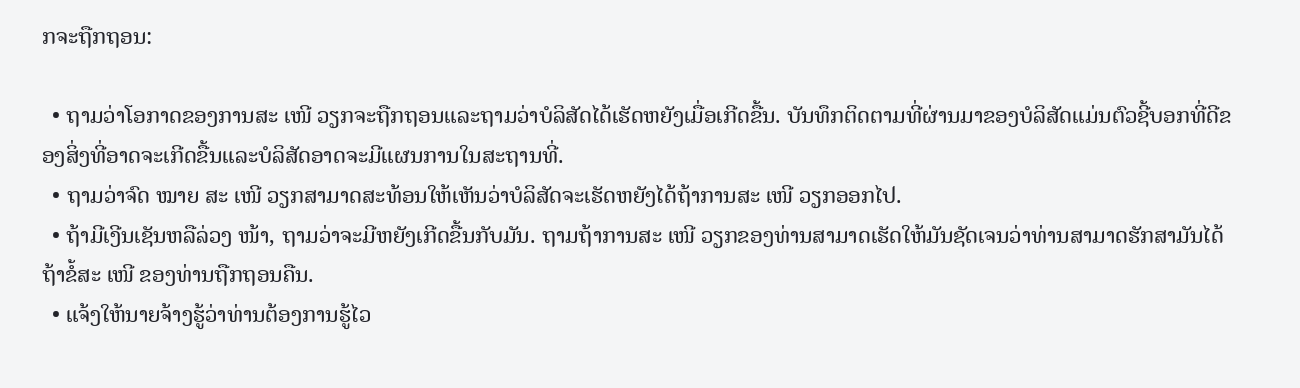ກຈະຖືກຖອນ:

  • ຖາມວ່າໂອກາດຂອງການສະ ເໜີ ວຽກຈະຖືກຖອນແລະຖາມວ່າບໍລິສັດໄດ້ເຮັດຫຍັງເມື່ອເກີດຂື້ນ. ບັນທຶກຕິດຕາມທີ່ຜ່ານມາຂອງບໍລິສັດແມ່ນຕົວຊີ້ບອກທີ່ດີຂອງສິ່ງທີ່ອາດຈະເກີດຂື້ນແລະບໍລິສັດອາດຈະມີແຜນການໃນສະຖານທີ່.
  • ຖາມວ່າຈົດ ໝາຍ ສະ ເໜີ ວຽກສາມາດສະທ້ອນໃຫ້ເຫັນວ່າບໍລິສັດຈະເຮັດຫຍັງໄດ້ຖ້າການສະ ເໜີ ວຽກອອກໄປ.
  • ຖ້າມີເງີນເຊັນຫລືລ່ວງ ໜ້າ, ຖາມວ່າຈະມີຫຍັງເກີດຂື້ນກັບມັນ. ຖາມຖ້າການສະ ເໜີ ວຽກຂອງທ່ານສາມາດເຮັດໃຫ້ມັນຊັດເຈນວ່າທ່ານສາມາດຮັກສາມັນໄດ້ຖ້າຂໍ້ສະ ເໜີ ຂອງທ່ານຖືກຖອນຄືນ.
  • ແຈ້ງໃຫ້ນາຍຈ້າງຮູ້ວ່າທ່ານຕ້ອງການຮູ້ໄວ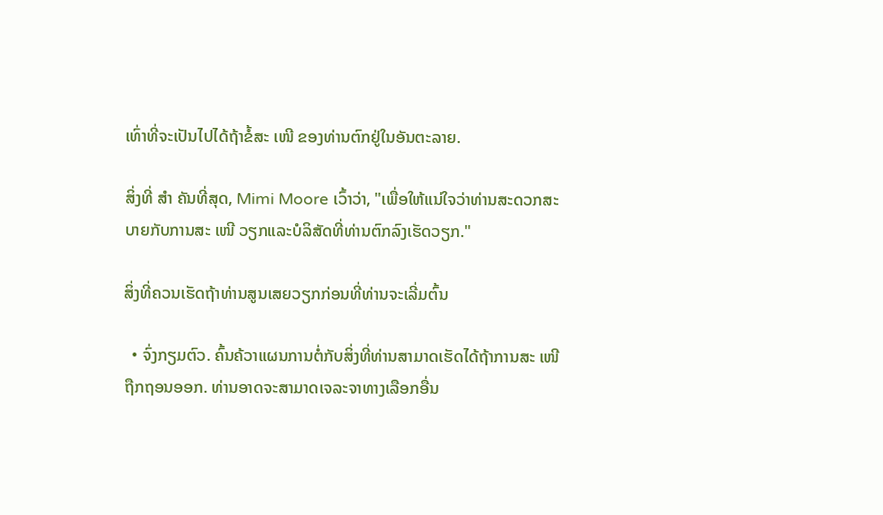ເທົ່າທີ່ຈະເປັນໄປໄດ້ຖ້າຂໍ້ສະ ເໜີ ຂອງທ່ານຕົກຢູ່ໃນອັນຕະລາຍ.

ສິ່ງທີ່ ສຳ ຄັນທີ່ສຸດ, Mimi Moore ເວົ້າວ່າ, "ເພື່ອໃຫ້ແນ່ໃຈວ່າທ່ານສະດວກສະບາຍກັບການສະ ເໜີ ວຽກແລະບໍລິສັດທີ່ທ່ານຕົກລົງເຮັດວຽກ."

ສິ່ງທີ່ຄວນເຮັດຖ້າທ່ານສູນເສຍວຽກກ່ອນທີ່ທ່ານຈະເລີ່ມຕົ້ນ

  • ຈົ່ງກຽມຕົວ. ຄົ້ນຄ້ວາແຜນການຕໍ່ກັບສິ່ງທີ່ທ່ານສາມາດເຮັດໄດ້ຖ້າການສະ ເໜີ ຖືກຖອນອອກ. ທ່ານອາດຈະສາມາດເຈລະຈາທາງເລືອກອື່ນ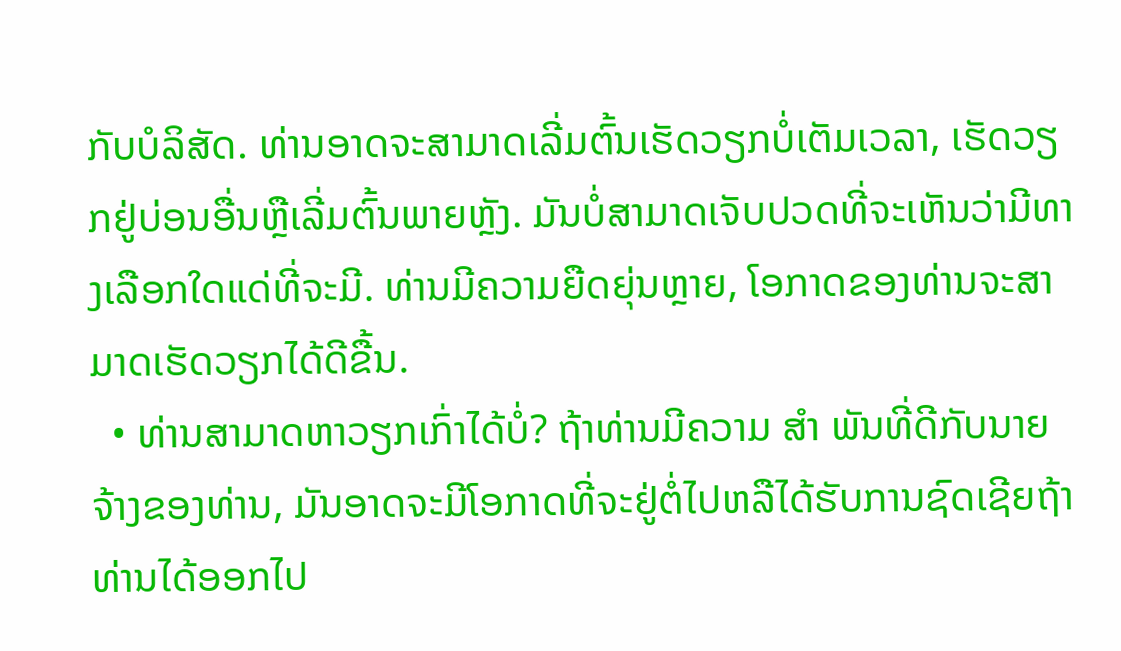ກັບບໍລິສັດ. ທ່ານອາດຈະສາມາດເລີ່ມຕົ້ນເຮັດວຽກບໍ່ເຕັມເວລາ, ເຮັດວຽກຢູ່ບ່ອນອື່ນຫຼືເລີ່ມຕົ້ນພາຍຫຼັງ. ມັນບໍ່ສາມາດເຈັບປວດທີ່ຈະເຫັນວ່າມີທາງເລືອກໃດແດ່ທີ່ຈະມີ. ທ່ານມີຄວາມຍືດຍຸ່ນຫຼາຍ, ໂອກາດຂອງທ່ານຈະສາມາດເຮັດວຽກໄດ້ດີຂື້ນ.
  • ທ່ານສາມາດຫາວຽກເກົ່າໄດ້ບໍ່? ຖ້າທ່ານມີຄວາມ ສຳ ພັນທີ່ດີກັບນາຍຈ້າງຂອງທ່ານ, ມັນອາດຈະມີໂອກາດທີ່ຈະຢູ່ຕໍ່ໄປຫລືໄດ້ຮັບການຊົດເຊີຍຖ້າທ່ານໄດ້ອອກໄປ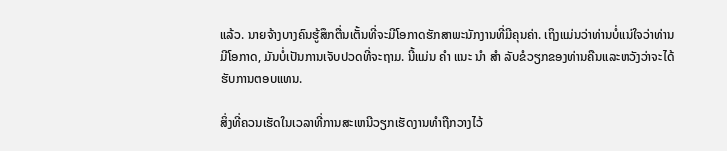ແລ້ວ. ນາຍຈ້າງບາງຄົນຮູ້ສຶກຕື່ນເຕັ້ນທີ່ຈະມີໂອກາດຮັກສາພະນັກງານທີ່ມີຄຸນຄ່າ. ເຖິງແມ່ນວ່າທ່ານບໍ່ແນ່ໃຈວ່າທ່ານມີໂອກາດ, ມັນບໍ່ເປັນການເຈັບປວດທີ່ຈະຖາມ. ນີ້ແມ່ນ ຄຳ ແນະ ນຳ ສຳ ລັບຂໍວຽກຂອງທ່ານຄືນແລະຫວັງວ່າຈະໄດ້ຮັບການຕອບແທນ.

ສິ່ງທີ່ຄວນເຮັດໃນເວລາທີ່ການສະເຫນີວຽກເຮັດງານທໍາຖືກວາງໄວ້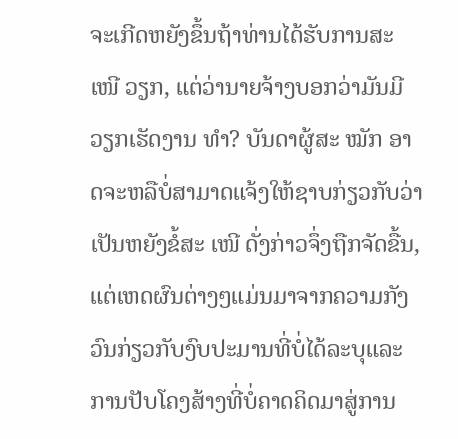ຈະເກີດຫຍັງຂຶ້ນຖ້າທ່ານໄດ້ຮັບການສະ ເໜີ ວຽກ, ແຕ່ວ່ານາຍຈ້າງບອກວ່າມັນມີວຽກເຮັດງານ ທຳ? ບັນດາຜູ້ສະ ໝັກ ອາດຈະຫລືບໍ່ສາມາດແຈ້ງໃຫ້ຊາບກ່ຽວກັບວ່າເປັນຫຍັງຂໍ້ສະ ເໜີ ດັ່ງກ່າວຈຶ່ງຖືກຈັດຂື້ນ, ແຕ່ເຫດຜົນຕ່າງໆແມ່ນມາຈາກຄວາມກັງວົນກ່ຽວກັບງົບປະມານທີ່ບໍ່ໄດ້ລະບຸແລະການປັບໂຄງສ້າງທີ່ບໍ່ຄາດຄິດມາສູ່ການ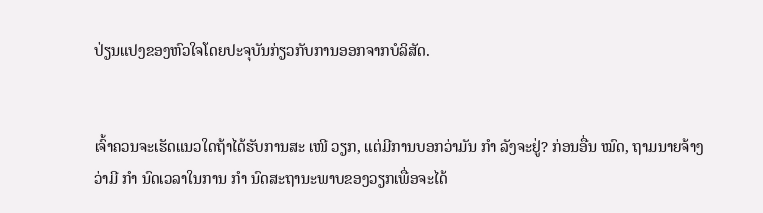ປ່ຽນແປງຂອງຫົວໃຈໂດຍປະຈຸບັນກ່ຽວກັບການອອກຈາກບໍລິສັດ.


ເຈົ້າຄວນຈະເຮັດແນວໃດຖ້າໄດ້ຮັບການສະ ເໜີ ວຽກ, ແຕ່ມີການບອກວ່າມັນ ກຳ ລັງຈະຢູ່? ກ່ອນອື່ນ ໝົດ, ຖາມນາຍຈ້າງວ່າມີ ກຳ ນົດເວລາໃນການ ກຳ ນົດສະຖານະພາບຂອງວຽກເພື່ອຈະໄດ້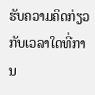ຮັບຄວາມຄິດກ່ຽວກັບເວລາໃດທີ່ການ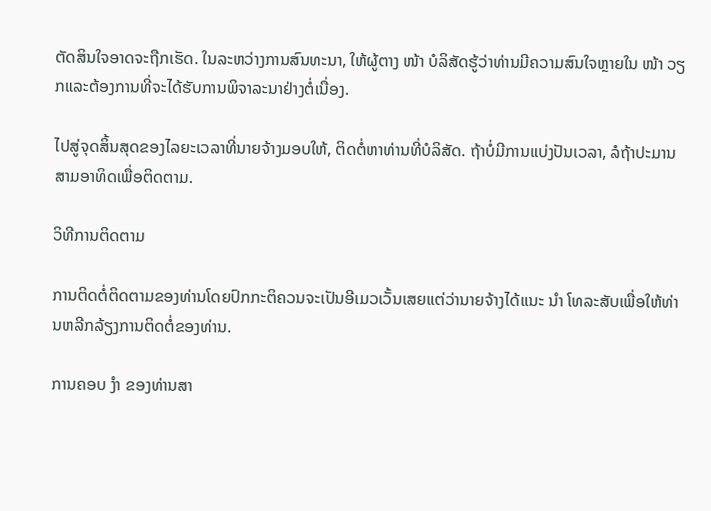ຕັດສິນໃຈອາດຈະຖືກເຮັດ. ໃນລະຫວ່າງການສົນທະນາ, ໃຫ້ຜູ້ຕາງ ໜ້າ ບໍລິສັດຮູ້ວ່າທ່ານມີຄວາມສົນໃຈຫຼາຍໃນ ໜ້າ ວຽກແລະຕ້ອງການທີ່ຈະໄດ້ຮັບການພິຈາລະນາຢ່າງຕໍ່ເນື່ອງ.

ໄປສູ່ຈຸດສິ້ນສຸດຂອງໄລຍະເວລາທີ່ນາຍຈ້າງມອບໃຫ້, ຕິດຕໍ່ຫາທ່ານທີ່ບໍລິສັດ. ຖ້າບໍ່ມີການແບ່ງປັນເວລາ, ລໍຖ້າປະມານສາມອາທິດເພື່ອຕິດຕາມ.

ວິທີການຕິດຕາມ

ການຕິດຕໍ່ຕິດຕາມຂອງທ່ານໂດຍປົກກະຕິຄວນຈະເປັນອີເມວເວັ້ນເສຍແຕ່ວ່ານາຍຈ້າງໄດ້ແນະ ນຳ ໂທລະສັບເພື່ອໃຫ້ທ່ານຫລີກລ້ຽງການຕິດຕໍ່ຂອງທ່ານ.

ການຄອບ ງຳ ຂອງທ່ານສາ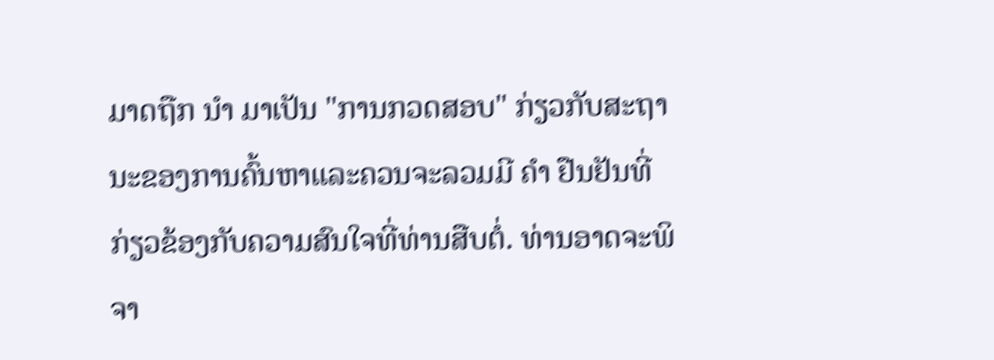ມາດຖືກ ນຳ ມາເປັນ "ການກວດສອບ" ກ່ຽວກັບສະຖານະຂອງການຄົ້ນຫາແລະຄວນຈະລວມມີ ຄຳ ຢືນຢັນທີ່ກ່ຽວຂ້ອງກັບຄວາມສົນໃຈທີ່ທ່ານສືບຕໍ່. ທ່ານອາດຈະພິຈາ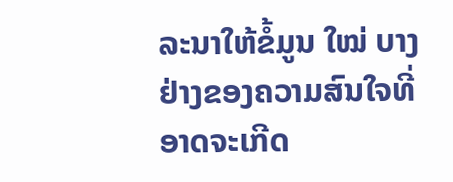ລະນາໃຫ້ຂໍ້ມູນ ໃໝ່ ບາງຢ່າງຂອງຄວາມສົນໃຈທີ່ອາດຈະເກີດ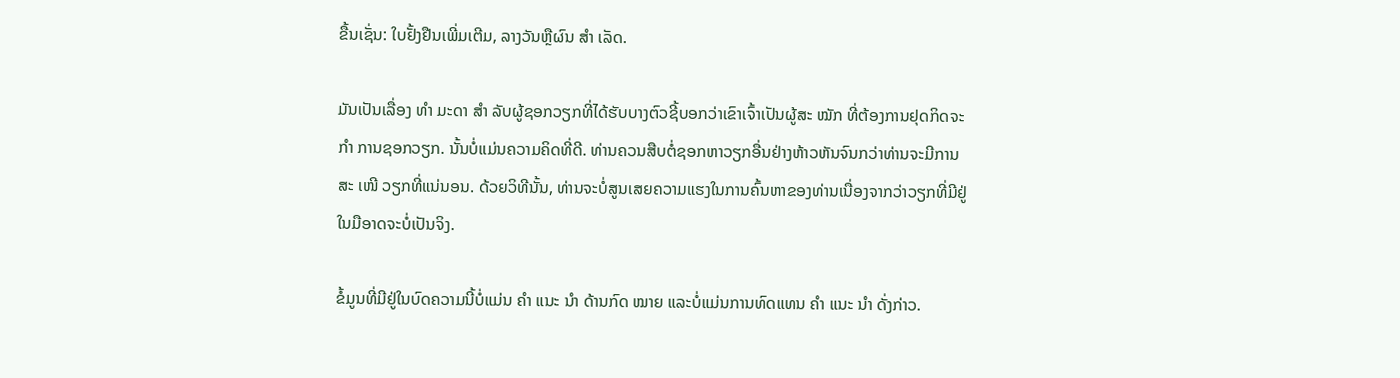ຂື້ນເຊັ່ນ: ໃບຢັ້ງຢືນເພີ່ມເຕີມ, ລາງວັນຫຼືຜົນ ສຳ ເລັດ.

ມັນເປັນເລື່ອງ ທຳ ມະດາ ສຳ ລັບຜູ້ຊອກວຽກທີ່ໄດ້ຮັບບາງຕົວຊີ້ບອກວ່າເຂົາເຈົ້າເປັນຜູ້ສະ ໝັກ ທີ່ຕ້ອງການຢຸດກິດຈະ ກຳ ການຊອກວຽກ. ນັ້ນບໍ່ແມ່ນຄວາມຄິດທີ່ດີ. ທ່ານຄວນສືບຕໍ່ຊອກຫາວຽກອື່ນຢ່າງຫ້າວຫັນຈົນກວ່າທ່ານຈະມີການສະ ເໜີ ວຽກທີ່ແນ່ນອນ. ດ້ວຍວິທີນັ້ນ, ທ່ານຈະບໍ່ສູນເສຍຄວາມແຮງໃນການຄົ້ນຫາຂອງທ່ານເນື່ອງຈາກວ່າວຽກທີ່ມີຢູ່ໃນມືອາດຈະບໍ່ເປັນຈິງ.

ຂໍ້ມູນທີ່ມີຢູ່ໃນບົດຄວາມນີ້ບໍ່ແມ່ນ ຄຳ ແນະ ນຳ ດ້ານກົດ ໝາຍ ແລະບໍ່ແມ່ນການທົດແທນ ຄຳ ແນະ ນຳ ດັ່ງກ່າວ.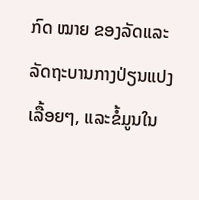ກົດ ໝາຍ ຂອງລັດແລະລັດຖະບານກາງປ່ຽນແປງເລື້ອຍໆ, ແລະຂໍ້ມູນໃນ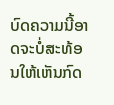ບົດຄວາມນີ້ອາດຈະບໍ່ສະທ້ອນໃຫ້ເຫັນກົດ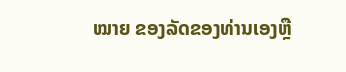ໝາຍ ຂອງລັດຂອງທ່ານເອງຫຼື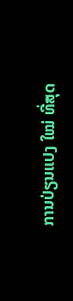ການປ່ຽນແປງ ໃໝ່ ທີ່ສຸດ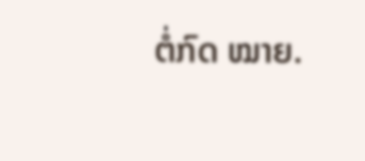ຕໍ່ກົດ ໝາຍ.